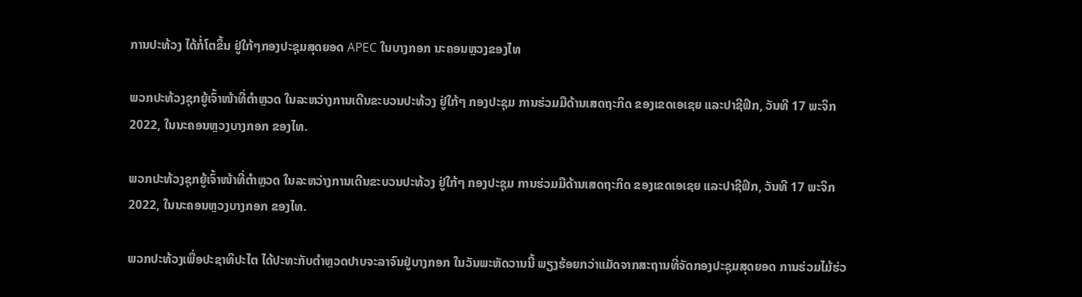ການປະທ້ວງ ໄດ້ກໍ່ໂຕຂຶ້ນ ຢູ່ໃກ້ໆກອງປະຊຸມສຸດຍອດ APEC ໃນບາງກອກ ນະຄອນຫຼວງຂອງໄທ

ພວກປະທ້ວງຊຸກຍູ້ເຈົ້າໜ້າທີ່ຕຳຫຼວດ ໃນລະຫວ່າງການເດີນຂະບວນປະທ້ວງ ຢູ່ໃກ້ໆ ກອງປະຊຸມ ການຮ່ວມມືດ້ານເສດຖະກິດ ຂອງເຂດເອເຊຍ ແລະປາຊີຟິກ, ວັນທີ 17 ພະຈິກ 2022, ໃນນະຄອນຫຼວງບາງກອກ ຂອງໄທ.

ພວກປະທ້ວງຊຸກຍູ້ເຈົ້າໜ້າທີ່ຕຳຫຼວດ ໃນລະຫວ່າງການເດີນຂະບວນປະທ້ວງ ຢູ່ໃກ້ໆ ກອງປະຊຸມ ການຮ່ວມມືດ້ານເສດຖະກິດ ຂອງເຂດເອເຊຍ ແລະປາຊີຟິກ, ວັນທີ 17 ພະຈິກ 2022, ໃນນະຄອນຫຼວງບາງກອກ ຂອງໄທ.

ພວກປະທ້ວງເພື່ອປະຊາທິປະໄຕ ໄດ້ປະທະກັບຕຳຫຼວດປາບຈະລາຈົນຢູ່ບາງກອກ ໃນວັນພະຫັດວານນີ້ ພຽງຮ້ອຍກວ່າແມັດຈາກສະຖານທີ່ຈັດກອງປະຊຸມສຸດຍອດ ການຮ່ວມໄມ້ຮ່ວ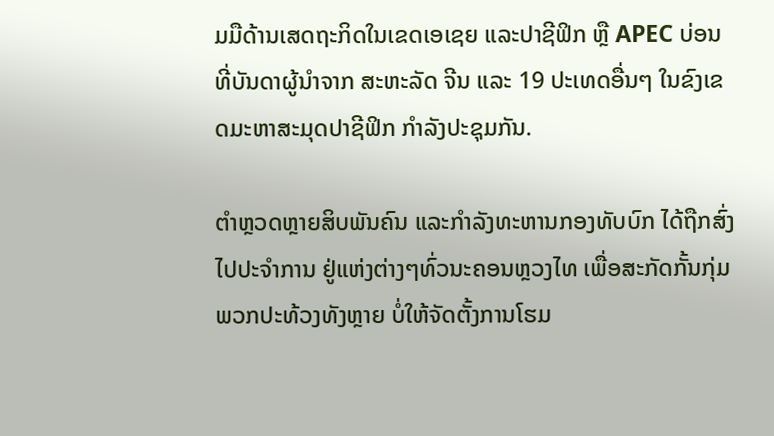ມມືດ້ານເສດຖະກິດໃນເຂດເອເຊຍ ແລະປາຊີຟິກ ຫຼື APEC ບ່ອນທີ່ບັນດາຜູ້ນຳຈາກ ສະຫະລັດ ຈີນ ແລະ 19 ປະເທດອື່ນໆ ໃນຂົງເຂດມະຫາສະມຸດປາຊີຟິກ ກຳລັງປະຊຸມກັນ.

ຕຳຫຼວດຫຼາຍສິບພັນຄົນ ແລະກຳລັງທະຫານກອງທັບບົກ ໄດ້ຖືກສົ່ງໄປປະຈຳການ ຢູ່ແຫ່ງຕ່າງໆທົ່ວນະຄອນຫຼວງໄທ ເພື່ອສະກັດກັ້ນກຸ່ມພວກປະທ້ວງທັງຫຼາຍ ບໍ່ໃຫ້ຈັດຕັ້ງການໂຮມ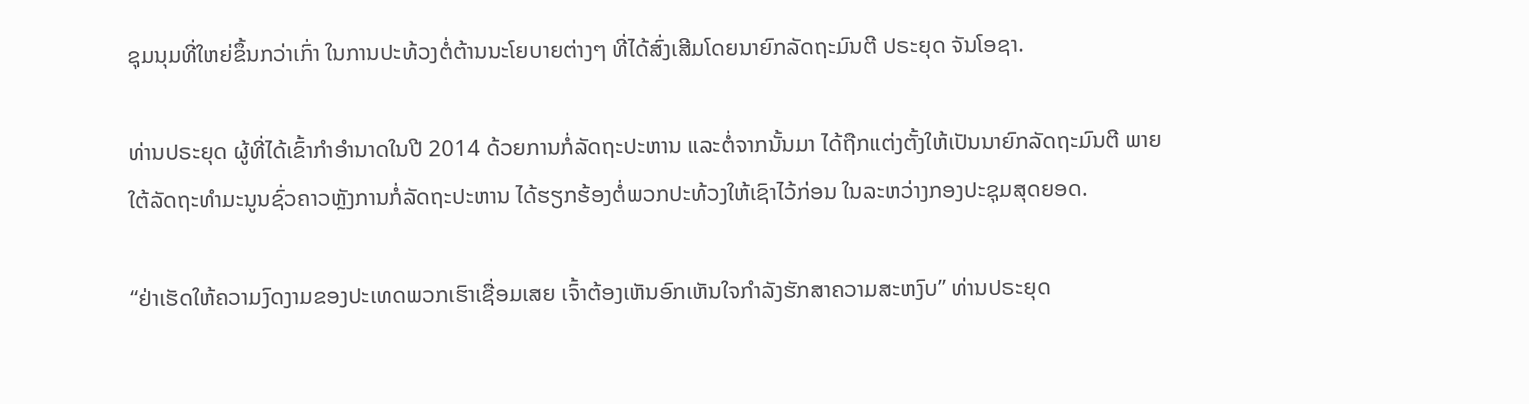ຊຸມນຸມທີ່ໃຫຍ່ຂຶ້ນກວ່າເກົ່າ ໃນການປະທ້ວງຕໍ່ຕ້ານນະໂຍບາຍຕ່າງໆ ທີ່ໄດ້ສົ່ງເສີມໂດຍນາຍົກລັດຖະມົນຕີ ປຣະຍຸດ ຈັນໂອຊາ.

ທ່ານປຣະຍຸດ ຜູ້ທີ່ໄດ້ເຂົ້າກຳອຳນາດໃນປີ 2014 ດ້ວຍການກໍ່ລັດຖະປະຫານ ແລະຕໍ່ຈາກນັ້ນມາ ໄດ້ຖືກແຕ່ງຕັ້ງໃຫ້ເປັນນາຍົກລັດຖະມົນຕີ ພາຍໃຕ້ລັດຖະທຳມະນູນຊົ່ວຄາວຫຼັງການກໍ່ລັດຖະປະຫານ ໄດ້ຮຽກຮ້ອງຕໍ່ພວກປະທ້ວງໃຫ້ເຊົາໄວ້ກ່ອນ ໃນລະຫວ່າງກອງປະຊຸມສຸດຍອດ.

“ຢ່າເຮັດໃຫ້ຄວາມງົດງາມຂອງປະເທດພວກເຮົາເຊື່ອມເສຍ ເຈົ້າຕ້ອງເຫັນອົກເຫັນໃຈກຳລັງຮັກສາຄວາມສະຫງົບ” ທ່ານປຣະຍຸດ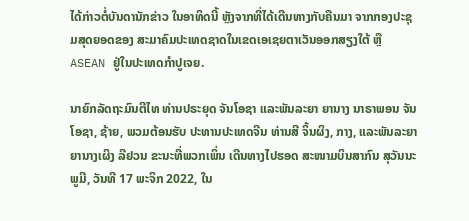ໄດ້ກ່າວຕໍ່ບັນດານັກຂ່າວ ໃນອາທິດນີ້ ຫຼັງຈາກທີ່ໄດ້ເດີນທາງກັບຄືນມາ ຈາກກອງປະຊຸມສຸດຍອດຂອງ ສະມາຄົມປະເທດຊາດໃນເຂດເອເຊຍຕາເວັນອອກສຽງໃຕ້ ຫຼື ASEAN ຢູ່ໃນປະເທດກຳປູເຈຍ.

ນາຍົກລັດຖະມົນຕີໄທ ທ່ານປຣະຍຸດ ຈັນໂອຊາ ແລະພັນລະຍາ ຍານາງ ນາຣາພອນ ຈັນໂອຊາ, ຊ້າຍ, ພວມຕ້ອນຮັບ ປະທານປະເທດຈີນ ທ່ານສີ ຈິ້ນຜິງ, ກາງ, ແລະພັນລະຍາ ຍານາງເຜິງ ລີຢວນ ຂະນະທີ່ພວກເພິ່ນ ເດີນທາງໄປຮອດ ສະໜາມບິນສາກົນ ສຸວັນນະພູມີ, ວັນທີ 17 ພະຈິກ 2022, ໃນ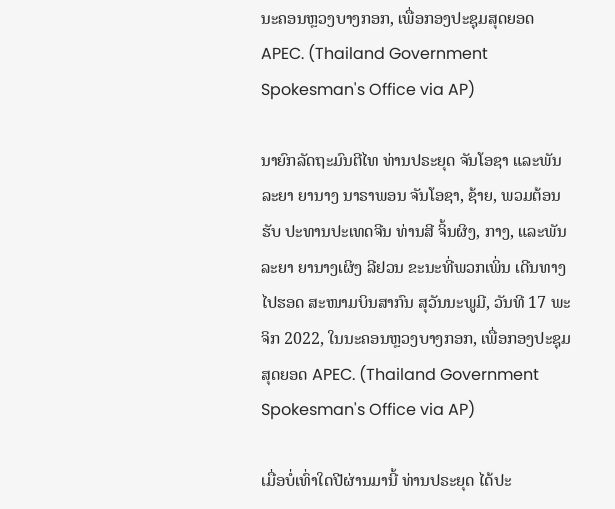ນະຄອນຫຼວງບາງກອກ, ເພື່ອກອງປະຊຸມສຸດຍອດ APEC. (Thailand Government Spokesman's Office via AP)

ນາຍົກລັດຖະມົນຕີໄທ ທ່ານປຣະຍຸດ ຈັນໂອຊາ ແລະພັນລະຍາ ຍານາງ ນາຣາພອນ ຈັນໂອຊາ, ຊ້າຍ, ພວມຕ້ອນຮັບ ປະທານປະເທດຈີນ ທ່ານສີ ຈິ້ນຜິງ, ກາງ, ແລະພັນລະຍາ ຍານາງເຜິງ ລີຢວນ ຂະນະທີ່ພວກເພິ່ນ ເດີນທາງໄປຮອດ ສະໜາມບິນສາກົນ ສຸວັນນະພູມີ, ວັນທີ 17 ພະຈິກ 2022, ໃນນະຄອນຫຼວງບາງກອກ, ເພື່ອກອງປະຊຸມສຸດຍອດ APEC. (Thailand Government Spokesman's Office via AP)

ເມື່ອບໍ່ເທົ່າໃດປີຜ່ານມານີ້ ທ່ານປຣະຍຸດ ໄດ້ປະ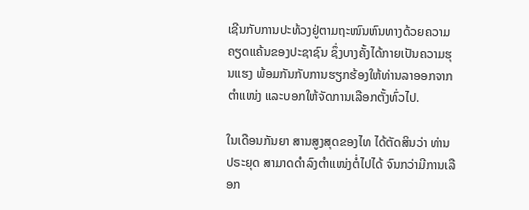ເຊີນກັບການປະທ້ວງຢູ່ຕາມຖະໜົນຫົນທາງດ້ວຍຄວາມຄຽດແຄ້ນຂອງປະຊາຊົນ ຊຶ່ງບາງຄັ້ງໄດ້ກາຍເປັນຄວາມຮຸນແຮງ ພ້ອມກັນກັບການຮຽກຮ້ອງໃຫ້ທ່ານລາອອກຈາກຕຳແໜ່ງ ແລະບອກໃຫ້ຈັດການເລືອກຕັ້ງທົ່ວໄປ.

ໃນເດືອນກັນຍາ ສານສູງສຸດຂອງໄທ ໄດ້ຕັດສິນວ່າ ທ່ານປຣະຍຸດ ສາມາດດຳລົງຕຳແໜ່ງຕໍ່ໄປໄດ້ ຈົນກວ່າມີການເລືອກ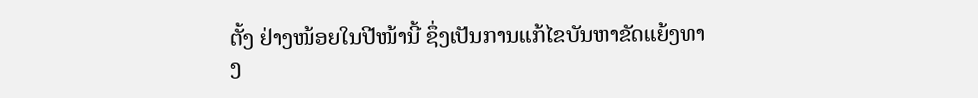ຕັ້ງ ຢ່າງໜ້ອຍໃນປີໜ້ານີ້ ຊຶ່ງເປັນການແກ້ໄຂບັນຫາຂັດແຍ້ງທາງ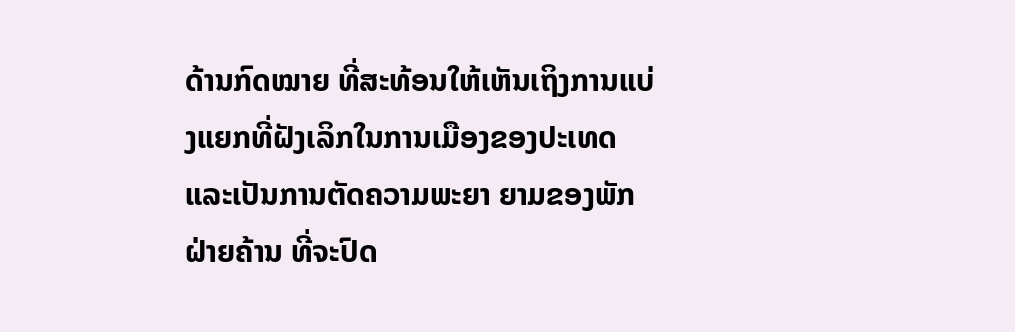ດ້ານກົດໝາຍ ທີ່ສະທ້ອນໃຫ້ເຫັນເຖິງການແບ່ງແຍກທີ່ຝັງເລິກໃນການເມືອງຂອງປະເທດ ແລະເປັນການຕັດຄວາມພະຍາ ຍາມຂອງພັກຝ່າຍຄ້ານ ທີ່ຈະປົດ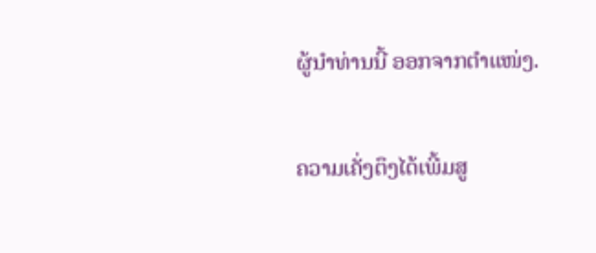ຜູ້ນຳທ່ານນີ້ ອອກຈາກຕຳແໜ່ງ.

ຄວາມເຄັ່ງຕຶງໄດ້ເພີ້ມສູ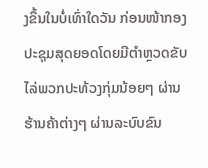ງຂຶ້ນໃນບໍ່ເທົ່າໃດວັນ ກ່ອນໜ້າກອງປະຊຸມສຸດຍອດໂດຍມີຕຳຫຼວດຂັບໄລ່ພວກປະທ້ວງກຸ່ມນ້ອຍໆ ຜ່ານຮ້ານຄ້າຕ່າງໆ ຜ່ານລະບົບຂົນ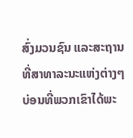ສົ່ງມວນຊົນ ແລະສະຖານທີ່ສາທາລະນະແຫ່ງຕ່າງໆ ບ່ອນທີ່ພວກເຂົາໄດ້ພະ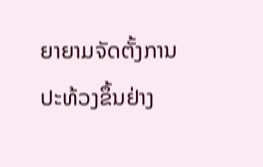ຍາຍາມຈັດຕັ້ງການປະທ້ວງຂຶ້ນຢ່າງ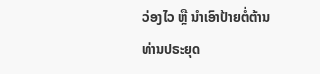ວ່ອງໄວ ຫຼື ນຳເອົາປ້າຍຕໍ່ຕ້ານທ່ານປຣະຍຸດ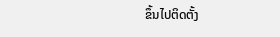ຂຶ້ນໄປຕິດຕັ້ງ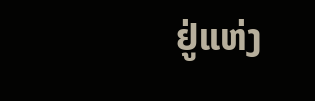ຢູ່ແຫ່ງ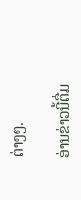ຕ່າງໆ.

ອ່ານຂ່າວນີ້ຕື່ມ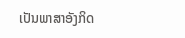ເປັນພາສາອັງກິດ